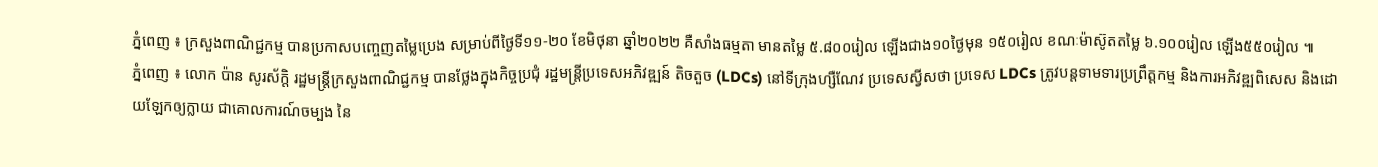ភ្នំពេញ ៖ ក្រសួងពាណិជ្ជកម្ម បានប្រកាសបញ្ចេញតម្លៃប្រេង សម្រាប់ពីថ្ងៃទី១១-២០ ខែមិថុនា ឆ្នាំ២០២២ គឺសាំងធម្មតា មានតម្លៃ ៥.៨០០រៀល ឡើងជាង១០ថ្ងៃមុន ១៥០រៀល ខណៈម៉ាស៊ូតតម្លៃ ៦.១០០រៀល ឡើង៥៥០រៀល ៕
ភ្នំពេញ ៖ លោក ប៉ាន សូរស័ក្តិ រដ្ឋមន្រ្តីក្រសួងពាណិជ្ជកម្ម បានថ្លែងក្នុងកិច្ចប្រជុំ រដ្ឋមន្ដ្រីប្រទេសអភិវឌ្ឍន៍ តិចតួច (LDCs) នៅទីក្រុងហ្សឺណែវ ប្រទេសស្វីសថា ប្រទេស LDCs ត្រូវបន្តទាមទារប្រព្រឹត្តកម្ម និងការអភិវឌ្ឍពិសេស និងដោយឡែកឲ្យក្លាយ ជាគោលការណ៍ចម្បង នៃ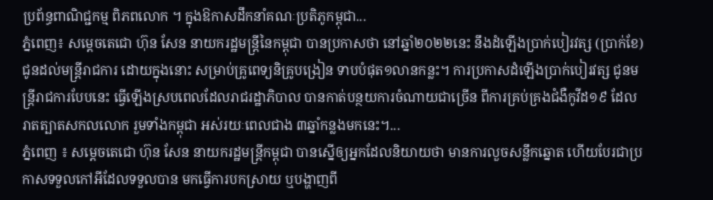ប្រព័ន្ធពាណិជ្ជកម្ម ពិភពលោក ។ ក្នុងឱកាសដឹកនាំគណៈប្រតិភូកម្ពុជា...
ភ្នំពេញ៖ សម្ដេចតេជោ ហ៊ុន សែន នាយករដ្ឋមន្រ្តីនៃកម្ពុជា បានប្រកាសថា នៅឆ្នាំ២០២២នេះ នឹងដំឡើងប្រាក់បៀរវត្ស (ប្រាក់ខែ) ជូនដល់មន្រ្តីរាជការ ដោយក្នុងនោះ សម្រាប់គ្រូពេទ្យនិគ្រូបង្រៀន ទាបបំផុត១លានកន្លះ។ ការប្រកាសដំឡើងប្រាក់បៀរវត្ស ជូនមន្រ្តីរាជការបែបនេះ ធ្វើឡើងស្របពេលដែលរាជរដ្ឋាភិបាល បានកាត់បន្ថយការចំណាយជាច្រើន ពីការគ្រប់គ្រងជំងឺកូវីដ១៩ ដែលរាតត្បាតសកលលោក រួមទាំងកម្ពុជា អស់រយៈពេលជាង ៣ឆ្នាំកន្លងមកនេះ។...
ភ្នំពេញ ៖ សម្តេចតេជោ ហ៊ុន សែន នាយករដ្ឋមន្ត្រីកម្ពុជា បានស្នើឲ្យអ្នកដែលនិយាយថា មានការលួចសន្លឹកឆ្នោត ហើយបែរជាប្រកាសទទួលកៅអីដែលទទួលបាន មកធ្វើការបកស្រាយ ឬបង្ហាញពី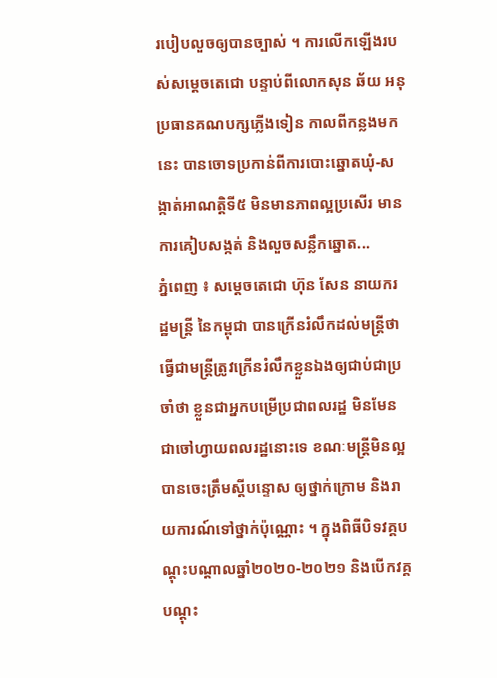របៀបលួចឲ្យបានច្បាស់ ។ ការលើកឡើងរបស់សម្តេចតេជោ បន្ទាប់ពីលោកសុន ឆ័យ អនុប្រធានគណបក្សភ្លើងទៀន កាលពីកន្លងមកនេះ បានចោទប្រកាន់ពីការបោះឆ្នោតឃុំ-សង្កាត់អាណត្តិទី៥ មិនមានភាពល្អប្រសើរ មានការគៀបសង្កត់ និងលួចសន្លឹកឆ្នោត...
ភ្នំពេញ ៖ សម្ដេចតេជោ ហ៊ុន សែន នាយករដ្ឋមន្ដ្រី នៃកម្ពុជា បានក្រើនរំលឹកដល់មន្ត្រីថា ធ្វើជាមន្ត្រីត្រូវក្រើនរំលឹកខ្លួនឯងឲ្យជាប់ជាប្រចាំថា ខ្លួនជាអ្នកបម្រើប្រជាពលរដ្ឋ មិនមែនជាចៅហ្វាយពលរដ្ឋនោះទេ ខណៈមន្រ្តីមិនល្អ បានចេះត្រឹមស្តីបន្ទោស ឲ្យថ្នាក់ក្រោម និងរាយការណ៍ទៅថ្នាក់ប៉ុណ្ណោះ ។ ក្នុងពិធីបិទវគ្គបណ្តុះបណ្តាលឆ្នាំ២០២០-២០២១ និងបើកវគ្គបណ្តុះ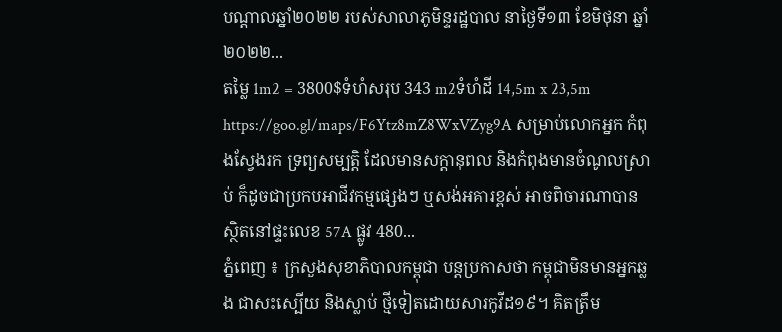បណ្តាលឆ្នាំ២០២២ របស់សាលាភូមិន្ទរដ្ឋបាល នាថ្ងៃទី១៣ ខែមិថុនា ឆ្នាំ២០២២...
តម្លៃ 1m2 = 3800$ទំហំសរុប 343 m2ទំហំដី 14,5m x 23,5m https://goo.gl/maps/F6Ytz8mZ8WxVZyg9A សម្រាប់លោកអ្នក កំពុងស្វែងរក ទ្រព្យសម្បតិ្ត ដែលមានសក្តានុពល និងកំពុងមានចំណូលស្រាប់ ក៏ដូចជាប្រកបអាជីវកម្មផ្សេងៗ ឬសង់អគារខ្ពស់ អាចពិចារណាបាន ស្ថិតនៅផ្ទះលេខ 57A ផ្លូវ 480...
ភ្នំពេញ ៖ ក្រសួងសុខាភិបាលកម្ពុជា បន្តប្រកាសថា កម្ពុជាមិនមានអ្នកឆ្លង ជាសះស្បើយ និងស្លាប់ ថ្មីទៀតដោយសារកូវីដ១៩។ គិតត្រឹម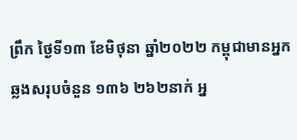ព្រឹក ថ្ងៃទី១៣ ខែមិថុនា ឆ្នាំ២០២២ កម្ពុជាមានអ្នកឆ្លងសរុបចំនួន ១៣៦ ២៦២នាក់ អ្ន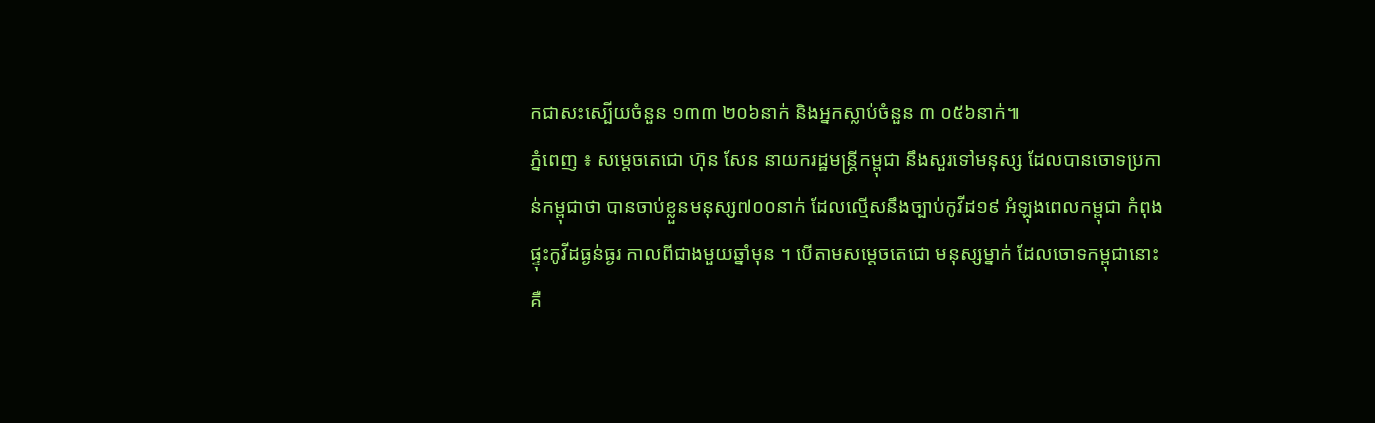កជាសះស្បើយចំនួន ១៣៣ ២០៦នាក់ និងអ្នកស្លាប់ចំនួន ៣ ០៥៦នាក់៕
ភ្នំពេញ ៖ សម្តេចតេជោ ហ៊ុន សែន នាយករដ្ឋមន្រ្តីកម្ពុជា នឹងសួរទៅមនុស្ស ដែលបានចោទប្រកាន់កម្ពុជាថា បានចាប់ខ្លួនមនុស្ស៧០០នាក់ ដែលល្មើសនឹងច្បាប់កូវីដ១៩ អំឡុងពេលកម្ពុជា កំពុងផ្ទុះកូវីដធ្ងន់ធ្ងរ កាលពីជាងមួយឆ្នាំមុន ។ បើតាមសម្តេចតេជោ មនុស្សម្នាក់ ដែលចោទកម្ពុជានោះ គឺ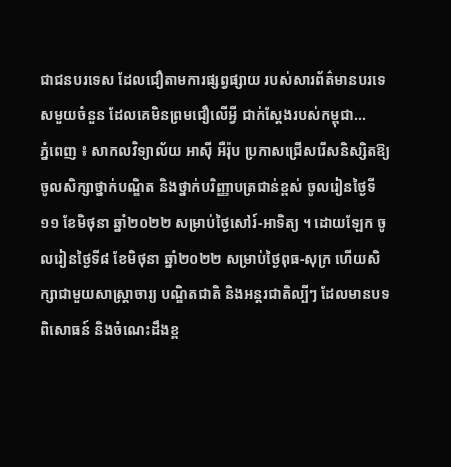ជាជនបរទេស ដែលជឿតាមការផ្សព្វផ្សាយ របស់សារព័ត៌មានបរទេសមួយចំនួន ដែលគេមិនព្រមជឿលើអ្វី ជាក់ស្តែងរបស់កម្ពុជា...
ភ្នំពេញ ៖ សាកលវិទ្យាល័យ អាស៊ី អឺរ៉ុប ប្រកាសជ្រើសរើសនិស្សិតឱ្យចូលសិក្សាថ្នាក់បណ្ឌិត និងថ្នាក់បរិញ្ញាបត្រជាន់ខ្ពស់ ចូលរៀនថ្ងៃទី១១ ខែមិថុនា ឆ្នាំ២០២២ សម្រាប់ថ្ងៃសៅរ៍-អាទិត្យ ។ ដោយឡែក ចូលរៀនថ្ងៃទី៨ ខែមិថុនា ឆ្នាំ២០២២ សម្រាប់ថ្ងៃពុធ-សុក្រ ហើយសិក្សាជាមួយសាស្រ្តាចារ្យ បណ្ឌិតជាតិ និងអន្តរជាតិល្បីៗ ដែលមានបទពិសោធន៍ និងចំណេះដឹងខ្ព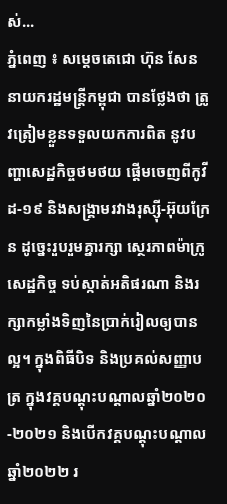ស់...
ភ្នំពេញ ៖ សម្ដេចតេជោ ហ៊ុន សែន នាយករដ្ឋមន្ដ្រីកម្ពុជា បានថ្លែងថា ត្រូវត្រៀមខ្លួនទទួលយកការពិត នូវបញ្ហាសេដ្ឋកិច្ចថមថយ ផ្តើមចេញពីកូវីដ-១៩ និងសង្គ្រាមរវាងរុស្ស៊ី-អ៊ុយក្រែន ដូច្នេះរួបរួមគ្នារក្សា ស្ថេរភាពម៉ាក្រូសេដ្ឋកិច្ច ទប់ស្កាត់អតិផរណា និងរក្សាកម្លាំងទិញនៃប្រាក់រៀលឲ្យបានល្អ។ ក្នុងពិធីបិទ និងប្រគល់សញ្ញាបត្រ ក្នុងវគ្គបណ្ដុះបណ្ដាលឆ្នាំ២០២០-២០២១ និងបើកវគ្គបណ្ដុះបណ្ដាល ឆ្នាំ២០២២ រ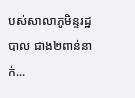បស់សាលាភូមិន្ទរដ្ឋបាល ជាង២ពាន់នាក់...